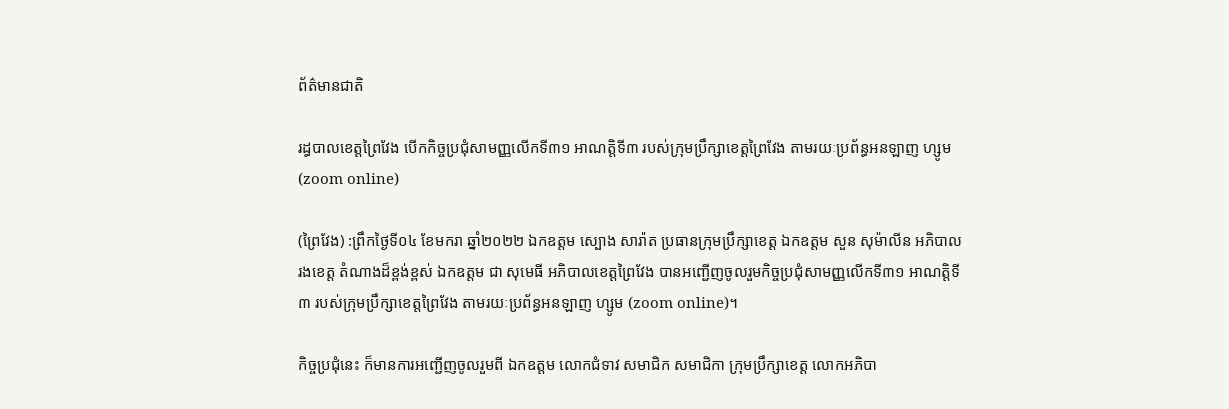ព័ត៌មានជាតិ

រដ្ធបាលខេត្តព្រៃវែង បើកកិច្ចប្រជុំសាមញ្ញលើកទី៣១ អាណត្តិទី៣ របស់ក្រុមប្រឹក្សាខេត្តព្រៃវែង តាមរយៈប្រព័ន្ធអនឡាញ ហ្សូម (zoom online)

(ព្រៃវែង) :ព្រឹកថ្ងៃទី០៤ ខែមករា ឆ្នាំ២០២២ ឯកឧត្តម ស្បោង សារ៉ាត ប្រធានក្រុមប្រឹក្សាខេត្ត ឯកឧត្តម សួន សុម៉ាលីន អភិបាលរងខេត្ត តំណាងដ៏ខ្ពង់ខ្ពស់ ឯកឧត្តម ជា សុមេធី អភិបាលខេត្តព្រៃវែង បានអញ្ជើញចូលរួមកិច្ចប្រជុំសាមញ្ញលើកទី៣១ អាណត្តិទី៣ របស់ក្រុមប្រឹក្សាខេត្តព្រៃវែង តាមរយៈប្រព័ន្ធអនឡាញ ហ្សូម (zoom online)។

កិច្ចប្រជុំនេះ ក៏មានការអញ្ជើញចូលរួមពី ឯកឧត្តម លោកជំទាវ សមាជិក សមាជិកា ក្រុមប្រឹក្សាខេត្ត លោកអភិបា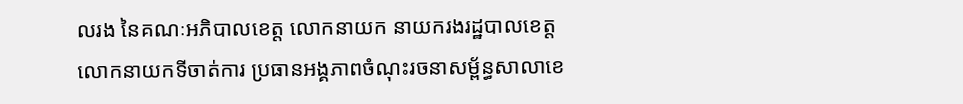លរង នៃគណៈអភិបាលខេត្ត លោកនាយក នាយករងរដ្ឋបាលខេត្ត លោកនាយកទីចាត់ការ ប្រធានអង្គភាពចំណុះរចនាសម្ព័ន្ធសាលាខេ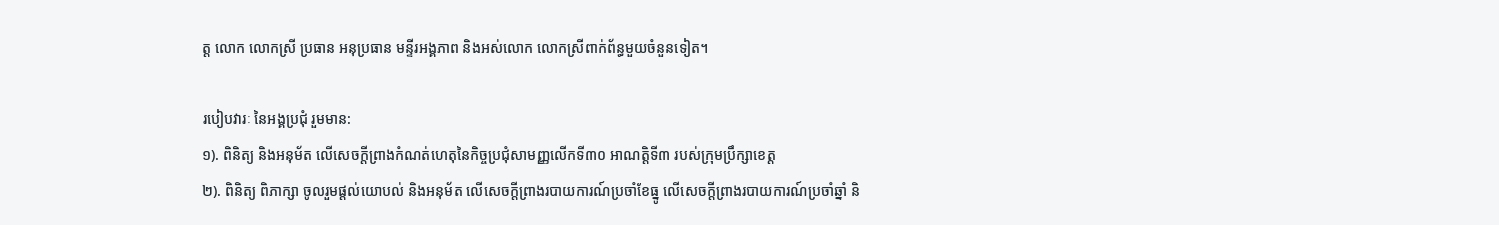ត្ត លោក លោកស្រី ប្រធាន អនុប្រធាន មន្ទីរអង្គភាព និងអស់លោក លោកស្រីពាក់ព័ន្ធមួយចំនួនទៀត។

របៀបវារៈ នៃអង្គប្រជុំ រួមមាន:
១). ពិនិត្យ និងអនុម័ត លើសេចក្តីព្រាងកំណត់ហេតុនៃកិច្ចប្រជុំសាមញ្ញលើកទី៣០ អាណត្តិទី៣ របស់ក្រុមប្រឹក្សាខេត្ត
២). ពិនិត្យ ពិភាក្សា ចូលរួមផ្តល់យោបល់ និងអនុម័ត លើសេចក្តីព្រាងរបាយការណ៍ប្រចាំខែធ្នូ លើសេចក្តីព្រាងរបាយការណ៍ប្រចាំឆ្នាំ និ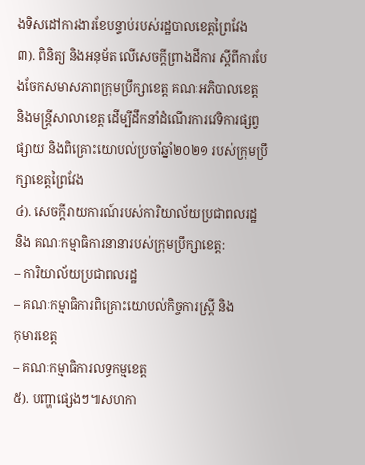ងទិសដៅការងារខែបន្ទាប់របស់រដ្ឋបាលខេត្តព្រៃវែង
៣). ពិនិត្យ និងអនុម័ត លើសេចក្តីព្រាងដីការ ស្តីពីការបែងចែកសមាសភាពក្រុមប្រឹក្សាខេត្ត គណៈអភិបាលខេត្ត និងមន្ត្រីសាលាខេត្ត ដើម្បីដឹកនាំដំណើរការវេទិការផ្សព្វផ្សាយ និងពិគ្រោះយោបល់ប្រចាំឆ្នាំ២០២១ របស់ក្រុមប្រឹក្សាខេត្តព្រៃវែង
៤). សេចក្តីរាយការណ៍របស់ការិយាល័យប្រជាពលរដ្ឋ និង គណៈកម្មាធិការនានារបស់ក្រុមប្រឹក្សាខេត្ត:
– ការិយាល័យប្រជាពលរដ្ឋ
– គណៈកម្មាធិការពិគ្រោះយោបល់កិច្ចការស្រ្តី និង
កុមារខេត្ត
– គណៈកម្មាធិការលទ្ធកម្មខេត្ត
៥). បញ្ហាផ្សេងៗ៕សហកា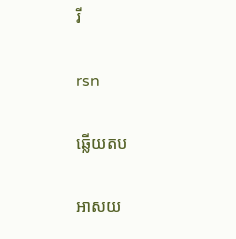រី

rsn

ឆ្លើយតប

អាសយ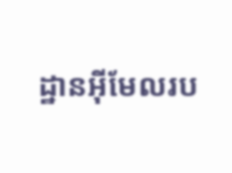ដ្ឋានអ៊ីមែលរប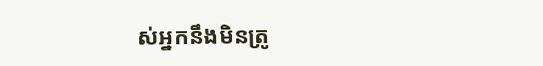ស់អ្នកនឹងមិនត្រូ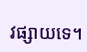វផ្សាយទេ។